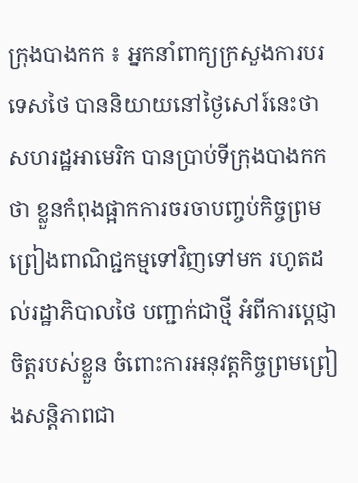ក្រុងបាងកក ៖ អ្នកនាំពាក្យក្រសួងការបរទេសថៃ បាននិយាយនៅថ្ងៃសៅរ៍នេះថា សហរដ្ឋអាមេរិក បានប្រាប់ទីក្រុងបាងកកថា ខ្លួនកំពុងផ្អាកការចរចាបញ្ចប់កិច្ចព្រមព្រៀងពាណិជ្ជកម្មទៅវិញទៅមក រហូតដល់រដ្ឋាភិបាលថៃ បញ្ជាក់ជាថ្មី អំពីការប្តេជ្ញាចិត្តរបស់ខ្លួន ចំពោះការអនុវត្តកិច្ចព្រមព្រៀងសន្តិភាពជា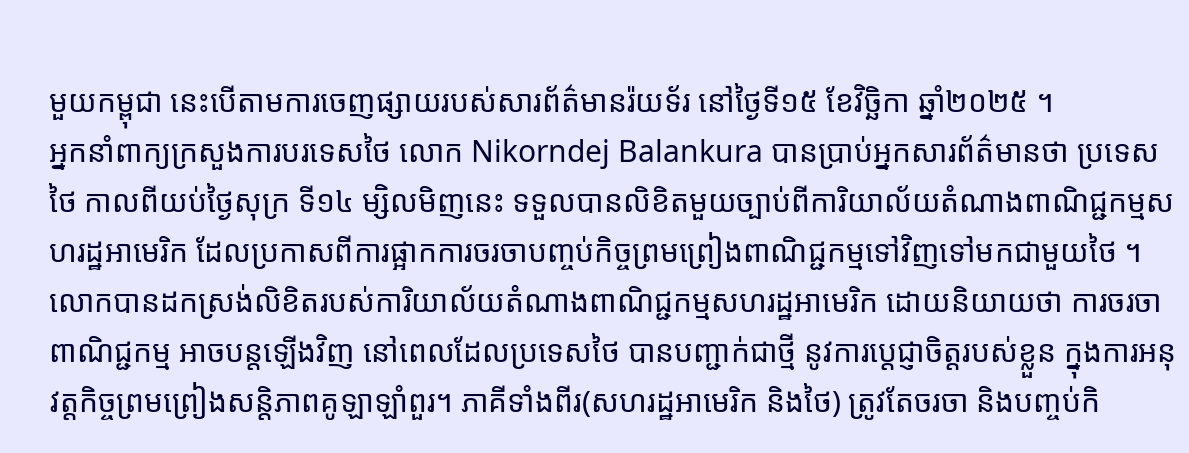មួយកម្ពុជា នេះបើតាមការចេញផ្សាយរបស់សារព័ត៌មានរ៉យទ័រ នៅថ្ងៃទី១៥ ខែវិច្ឆិកា ឆ្នាំ២០២៥ ។
អ្នកនាំពាក្យក្រសួងការបរទេសថៃ លោក Nikorndej Balankura បានប្រាប់អ្នកសារព័ត៌មានថា ប្រទេសថៃ កាលពីយប់ថ្ងៃសុក្រ ទី១៤ ម្សិលមិញនេះ ទទួលបានលិខិតមួយច្បាប់ពីការិយាល័យតំណាងពាណិជ្ជកម្មសហរដ្ឋអាមេរិក ដែលប្រកាសពីការផ្អាកការចរចាបញ្ចប់កិច្ចព្រមព្រៀងពាណិជ្ជកម្មទៅវិញទៅមកជាមួយថៃ ។
លោកបានដកស្រង់លិខិតរបស់ការិយាល័យតំណាងពាណិជ្ជកម្មសហរដ្ឋអាមេរិក ដោយនិយាយថា ការចរចាពាណិជ្ជកម្ម អាចបន្តឡើងវិញ នៅពេលដែលប្រទេសថៃ បានបញ្ជាក់ជាថ្មី នូវការប្តេជ្ញាចិត្តរបស់ខ្លួន ក្នុងការអនុវត្តកិច្ចព្រមព្រៀងសន្តិភាពគូឡាឡាំពួរ។ ភាគីទាំងពីរ(សហរដ្ឋអាមេរិក និងថៃ) ត្រូវតែចរចា និងបញ្ចប់កិ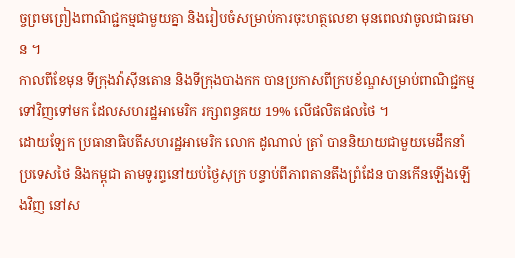ច្ចព្រមព្រៀងពាណិជ្ជកម្មជាមួយគ្នា និងរៀបចំសម្រាប់ការចុះហត្ថលេខា មុនពេលវាចូលជាធរមាន ។
កាលពីខែមុន ទីក្រុងវ៉ាស៊ីនតោន និងទីក្រុងបាងកក បានប្រកាសពីក្របខ័ណ្ឌសម្រាប់ពាណិជ្ជកម្មទៅវិញទៅមក ដែលសហរដ្ឋអាមេរិក រក្សាពន្ធគយ 19% លើផលិតផលថៃ ។
ដោយឡែក ប្រធានាធិបតីសហរដ្ឋអាមេរិក លោក ដូណាល់ ត្រាំ បាននិយាយជាមួយមេដឹកនាំប្រទេសថៃ និងកម្ពុជា តាមទូរព្ទនៅយប់ថ្ងៃសុក្រ បន្ទាប់ពីភាពតានតឹងព្រំដែន បានកើនឡើងឡើងវិញ នៅស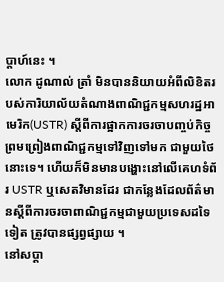ប្តាហ៍នេះ ។
លោក ដូណាល់ ត្រាំ មិនបាននិយាយអំពីលិខិតរបស់ការិយាល័យតំណាងពាណិជ្ជកម្មសហរដ្ឋអាមេរិក(USTR) ស្តីពីការផ្អាកការចរចាបញ្ចប់កិច្ចព្រមព្រៀងពាណិជ្ជកម្មទៅវិញទៅមក ជាមួយថៃ នោះទេ។ ហើយក៏មិនមានបង្ហោះនៅលើគេហទំព័រ USTR ឬសេតវិមានដែរ ជាកន្លែងដែលព័ត៌មានស្តីពីការចរចាពាណិជ្ជកម្មជាមួយប្រទេសដទៃទៀត ត្រូវបានផ្សព្វផ្សាយ ។
នៅសប្តា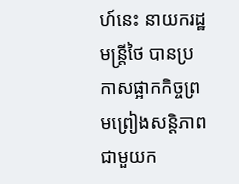ហ៍នេះ នាយករដ្ឋមន្ត្រីថៃ បានប្រកាសផ្អាកកិច្ចព្រមព្រៀងសន្តិភាពជាមួយក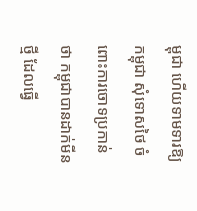ម្ពុជា ហើយទាមទារឱ្យកម្ពុជា សុំទោសថៃ ចំពោះការចោទប្រកាន់ថា កម្ពុជាបានដាក់មីនថ្មី ដែលធ្វើ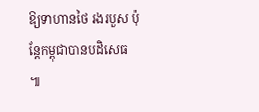ឱ្យទាហានថៃ រងរបួស ប៉ុន្តែកម្ពុជាបានបដិសេធ ៕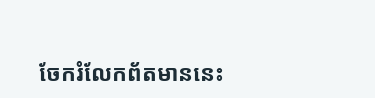ចែករំលែកព័តមាននេះ